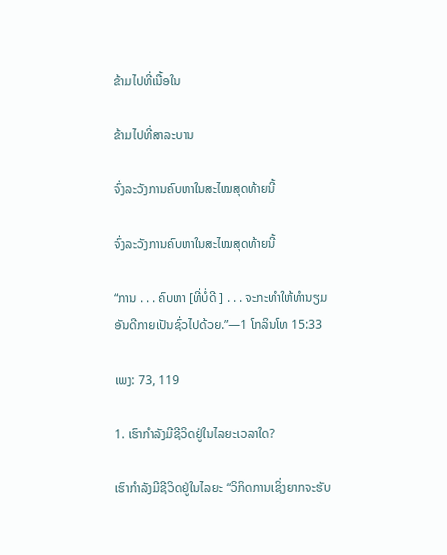ຂ້າມໄປທີ່ເນື້ອໃນ

ຂ້າມໄປທີ່ສາລະບານ

ຈົ່ງລະວັງການຄົບຫາໃນສະໄໝສຸດທ້າຍນີ້

ຈົ່ງລະວັງການຄົບຫາໃນສະໄໝສຸດທ້າຍນີ້

“ການ . . . ຄົບຫາ [ທີ່ບໍ່ດີ ] . . . ຈະກະທຳໃຫ້ທຳນຽມອັນດີກາຍເປັນຊົ່ວໄປດ້ວຍ.”—1 ໂກລິນໂທ 15:33

ເພງ: 73, 119

1. ເຮົາກຳລັງມີຊີວິດຢູ່ໃນໄລຍະເວລາໃດ?

ເຮົາກຳລັງມີຊີວິດຢູ່ໃນໄລຍະ “ວິກິດການເຊິ່ງຍາກຈະຮັບ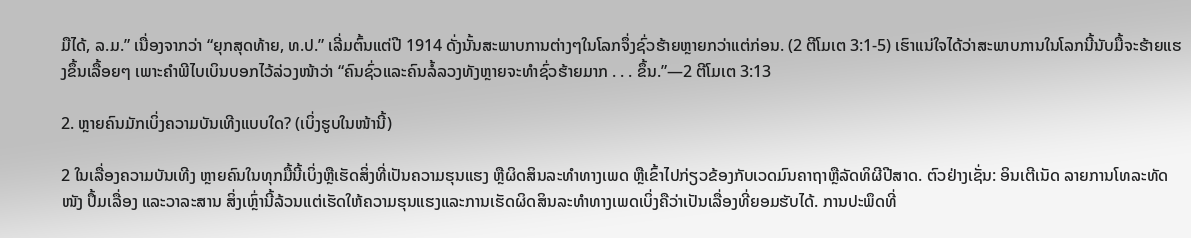ມືໄດ້, ລ.ມ.” ເນື່ອງຈາກວ່າ “ຍຸກສຸດທ້າຍ, ທ.ປ.” ເລີ່ມຕົ້ນແຕ່ປີ 1914 ດັ່ງນັ້ນສະພາບການຕ່າງໆໃນໂລກຈຶ່ງຊົ່ວຮ້າຍຫຼາຍກວ່າແຕ່ກ່ອນ. (2 ຕີໂມເຕ 3:1-5) ເຮົາແນ່ໃຈໄດ້ວ່າສະພາບການໃນໂລກນີ້ນັບມື້ຈະຮ້າຍແຮງຂຶ້ນເລື້ອຍໆ ເພາະຄຳພີໄບເບິນບອກໄວ້ລ່ວງໜ້າວ່າ “ຄົນຊົ່ວແລະຄົນລໍ້ລວງທັງຫຼາຍຈະທຳຊົ່ວຮ້າຍມາກ . . . ຂຶ້ນ.”—2 ຕີໂມເຕ 3:13

2. ຫຼາຍຄົນມັກເບິ່ງຄວາມບັນເທີງແບບໃດ? (ເບິ່ງຮູບໃນໜ້ານີ້)

2 ໃນເລື່ອງຄວາມບັນເທີງ ຫຼາຍຄົນໃນທຸກມື້ນີ້ເບິ່ງຫຼືເຮັດສິ່ງທີ່ເປັນຄວາມຮຸນແຮງ ຫຼືຜິດສິນລະທຳທາງເພດ ຫຼືເຂົ້າໄປກ່ຽວຂ້ອງກັບເວດມົນຄາຖາຫຼືລັດທິຜີປີສາດ. ຕົວຢ່າງເຊັ່ນ: ອິນເຕີເນັດ ລາຍການໂທລະທັດ ໜັງ ປຶ້ມເລື່ອງ ແລະວາລະສານ ສິ່ງເຫຼົ່ານີ້ລ້ວນແຕ່ເຮັດໃຫ້ຄວາມຮຸນແຮງແລະການເຮັດຜິດສິນລະທຳທາງເພດເບິ່ງຄືວ່າເປັນເລື່ອງທີ່ຍອມຮັບໄດ້. ການປະພຶດທີ່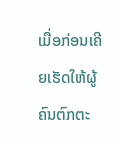ເມື່ອກ່ອນເຄີຍເຮັດໃຫ້ຜູ້ຄົນຕົກຕະ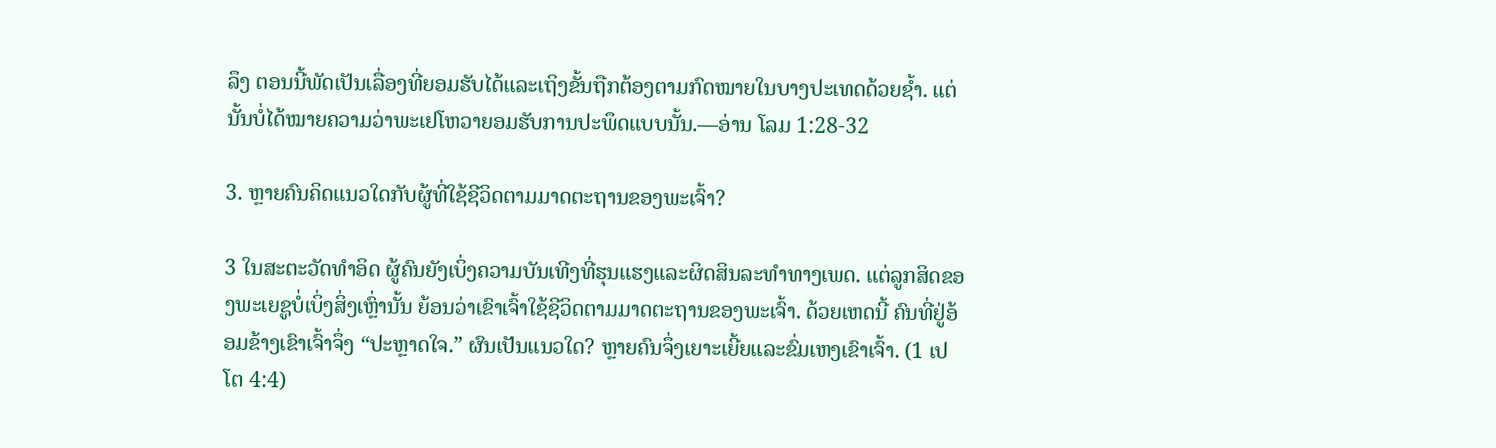ລຶງ ຕອນນີ້ພັດເປັນເລື່ອງທີ່ຍອມຮັບໄດ້ແລະເຖິງຂັ້ນຖືກຕ້ອງຕາມກົດໝາຍໃນບາງປະເທດດ້ວຍຊໍ້າ. ແຕ່ນັ້ນບໍ່ໄດ້ໝາຍຄວາມວ່າພະເຢໂຫວາຍອມຮັບການປະພຶດແບບນັ້ນ.—ອ່ານ ໂລມ 1:28-32

3. ຫຼາຍຄົນຄິດແນວໃດກັບຜູ້ທີ່ໃຊ້ຊີວິດຕາມມາດຕະຖານຂອງພະເຈົ້າ?

3 ໃນສະຕະວັດທຳອິດ ຜູ້ຄົນຍັງເບິ່ງຄວາມບັນເທີງທີ່ຮຸນແຮງແລະຜິດສິນລະທຳທາງເພດ. ແຕ່ລູກສິດຂອງພະເຍຊູບໍ່ເບິ່ງສິ່ງເຫຼົ່ານັ້ນ ຍ້ອນວ່າເຂົາເຈົ້າໃຊ້ຊີວິດຕາມມາດຕະຖານຂອງພະເຈົ້າ. ດ້ວຍເຫດນີ້ ຄົນທີ່ຢູ່ອ້ອມຂ້າງເຂົາເຈົ້າຈຶ່ງ “ປະຫຼາດໃຈ.” ຜົນເປັນແນວໃດ? ຫຼາຍຄົນຈຶ່ງເຍາະເຍີ້ຍແລະຂົ່ມເຫງເຂົາເຈົ້າ. (1 ເປໂຕ 4:4)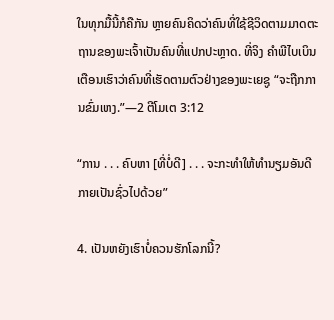ໃນທຸກມື້ນີ້ກໍຄືກັນ ຫຼາຍຄົນຄິດວ່າຄົນທີ່ໃຊ້ຊີວິດຕາມມາດຕະຖານຂອງພະເຈົ້າເປັນຄົນທີ່ແປກປະຫຼາດ. ທີ່ຈິງ ຄຳພີໄບເບິນເຕືອນເຮົາວ່າຄົນທີ່ເຮັດຕາມຕົວຢ່າງຂອງພະເຍຊູ “ຈະຖືກການຂົ່ມເຫງ.”—2 ຕີໂມເຕ 3:12

“ການ . . . ຄົບຫາ [ທີ່ບໍ່ດີ] . . . ຈະກະທຳໃຫ້ທຳນຽມອັນດີກາຍເປັນຊົ່ວໄປດ້ວຍ”

4. ເປັນຫຍັງເຮົາບໍ່ຄວນຮັກໂລກນີ້?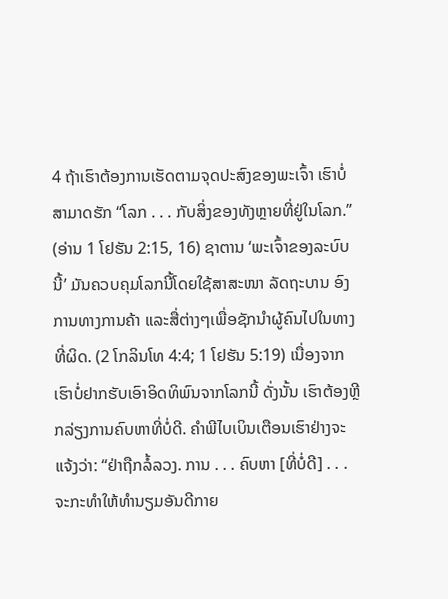4 ຖ້າເຮົາຕ້ອງການເຮັດຕາມຈຸດປະສົງຂອງພະເຈົ້າ ເຮົາບໍ່ສາມາດຮັກ “ໂລກ . . . ກັບສິ່ງຂອງທັງຫຼາຍທີ່ຢູ່ໃນໂລກ.” (ອ່ານ 1 ໂຢຮັນ 2:15, 16) ຊາຕານ ‘ພະເຈົ້າຂອງລະບົບນີ້’ ມັນຄວບຄຸມໂລກນີ້ໂດຍໃຊ້ສາສະໜາ ລັດຖະບານ ອົງການທາງການຄ້າ ແລະສື່ຕ່າງໆເພື່ອຊັກນຳຜູ້ຄົນໄປໃນທາງທີ່ຜິດ. (2 ໂກລິນໂທ 4:4; 1 ໂຢຮັນ 5:19) ເນື່ອງຈາກເຮົາບໍ່ຢາກຮັບເອົາອິດທິພົນຈາກໂລກນີ້ ດັ່ງນັ້ນ ເຮົາຕ້ອງຫຼີກລ່ຽງການຄົບຫາທີ່ບໍ່ດີ. ຄຳພີໄບເບິນເຕືອນເຮົາຢ່າງຈະແຈ້ງວ່າ: “ຢ່າຖືກລໍ້ລວງ. ການ . . . ຄົບຫາ [ທີ່ບໍ່ດີ] . . . ຈະກະທຳໃຫ້ທຳນຽມອັນດີກາຍ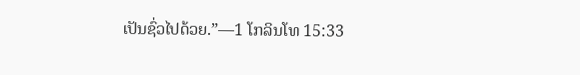ເປັນຊົ່ວໄປດ້ວຍ.”—1 ໂກລິນໂທ 15:33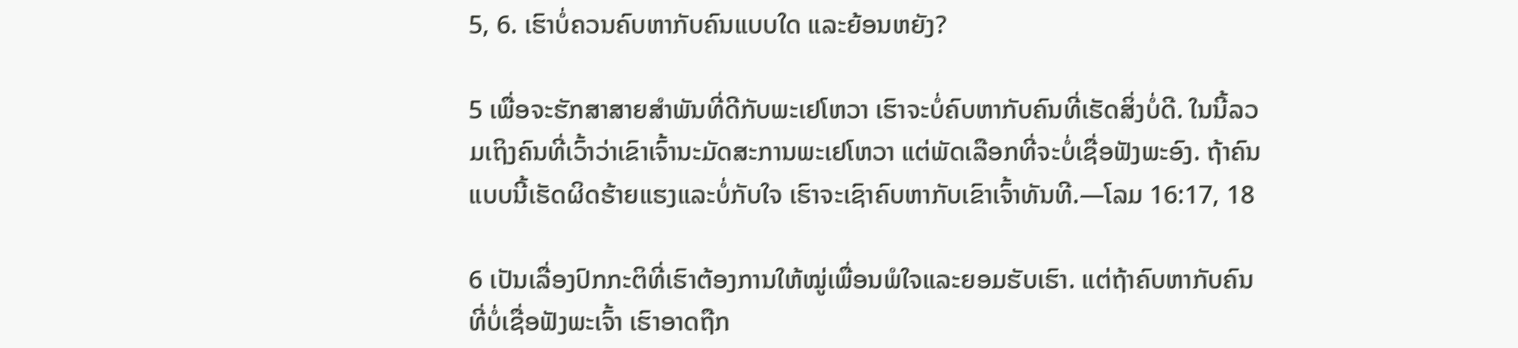5, 6. ເຮົາບໍ່ຄວນຄົບຫາກັບຄົນແບບໃດ ແລະຍ້ອນຫຍັງ?

5 ເພື່ອຈະຮັກສາສາຍສຳພັນທີ່ດີກັບພະເຢໂຫວາ ເຮົາຈະບໍ່ຄົບຫາກັບຄົນທີ່ເຮັດສິ່ງບໍ່ດີ. ໃນນີ້ລວມເຖິງຄົນທີ່ເວົ້າວ່າເຂົາເຈົ້ານະມັດສະການພະເຢໂຫວາ ແຕ່ພັດເລືອກທີ່ຈະບໍ່ເຊື່ອຟັງພະອົງ. ຖ້າຄົນແບບນີ້ເຮັດຜິດຮ້າຍແຮງແລະບໍ່ກັບໃຈ ເຮົາຈະເຊົາຄົບຫາກັບເຂົາເຈົ້າທັນທີ.—ໂລມ 16:17, 18

6 ເປັນເລື່ອງປົກກະຕິທີ່ເຮົາຕ້ອງການໃຫ້ໝູ່ເພື່ອນພໍໃຈແລະຍອມຮັບເຮົາ. ແຕ່ຖ້າຄົບຫາກັບຄົນທີ່ບໍ່ເຊື່ອຟັງພະເຈົ້າ ເຮົາອາດຖືກ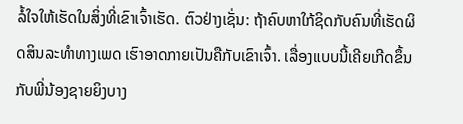ລໍ້ໃຈໃຫ້ເຮັດໃນສິ່ງທີ່ເຂົາເຈົ້າເຮັດ. ຕົວຢ່າງເຊັ່ນ: ຖ້າຄົບຫາໃກ້ຊິດກັບຄົນທີ່ເຮັດຜິດສິນລະທຳທາງເພດ ເຮົາອາດກາຍເປັນຄືກັບເຂົາເຈົ້າ. ເລື່ອງແບບນີ້ເຄີຍເກີດຂຶ້ນກັບພີ່ນ້ອງຊາຍຍິງບາງ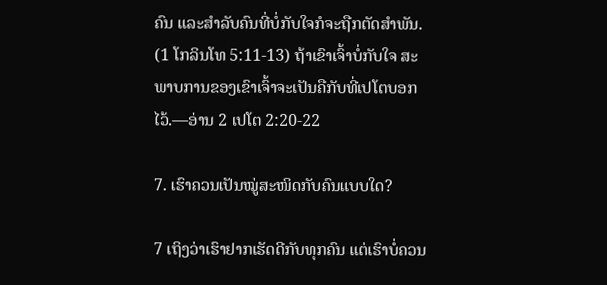ຄົນ ແລະສຳລັບຄົນທີ່ບໍ່ກັບໃຈກໍຈະຖືກຕັດສຳພັນ. (1 ໂກລິນໂທ 5:11-13) ຖ້າເຂົາເຈົ້າບໍ່ກັບໃຈ ສະພາບການຂອງເຂົາເຈົ້າຈະເປັນຄືກັບທີ່ເປໂຕບອກໄວ້.—ອ່ານ 2 ເປໂຕ 2:20-22

7. ເຮົາຄວນເປັນໝູ່ສະໜິດກັບຄົນແບບໃດ?

7 ເຖິງວ່າເຮົາຢາກເຮັດດີກັບທຸກຄົນ ແຕ່ເຮົາບໍ່ຄວນ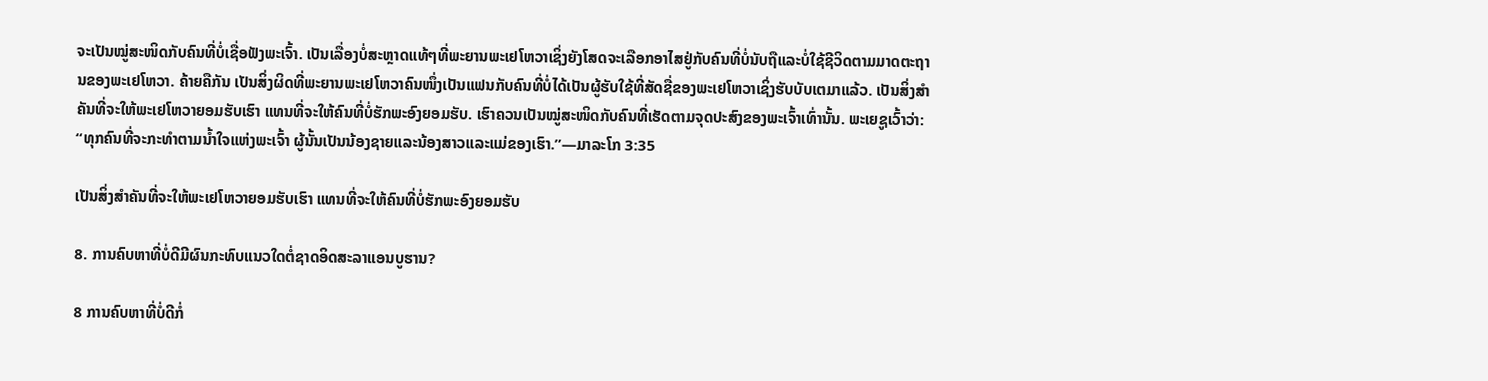ຈະເປັນໝູ່ສະໜິດກັບຄົນທີ່ບໍ່ເຊື່ອຟັງພະເຈົ້າ. ເປັນເລື່ອງບໍ່ສະຫຼາດແທ້ໆທີ່ພະຍານພະເຢໂຫວາເຊິ່ງຍັງໂສດຈະເລືອກອາໄສຢູ່ກັບຄົນທີ່ບໍ່ນັບຖືແລະບໍ່ໃຊ້ຊີວິດຕາມມາດຕະຖານຂອງພະເຢໂຫວາ. ຄ້າຍຄືກັນ ເປັນສິ່ງຜິດທີ່ພະຍານພະເຢໂຫວາຄົນໜຶ່ງເປັນແຟນກັບຄົນທີ່ບໍ່ໄດ້ເປັນຜູ້ຮັບໃຊ້ທີ່ສັດຊື່ຂອງພະເຢໂຫວາເຊິ່ງຮັບບັບເຕມາແລ້ວ. ເປັນສິ່ງສຳຄັນທີ່ຈະໃຫ້ພະເຢໂຫວາຍອມຮັບເຮົາ ແທນທີ່ຈະໃຫ້ຄົນທີ່ບໍ່ຮັກພະອົງຍອມຮັບ. ເຮົາຄວນເປັນໝູ່ສະໜິດກັບຄົນທີ່ເຮັດຕາມຈຸດປະສົງຂອງພະເຈົ້າເທົ່ານັ້ນ. ພະເຍຊູເວົ້າວ່າ: “ທຸກຄົນທີ່ຈະກະທຳຕາມນໍ້າໃຈແຫ່ງພະເຈົ້າ ຜູ້ນັ້ນເປັນນ້ອງຊາຍແລະນ້ອງສາວແລະແມ່ຂອງເຮົາ.”—ມາລະໂກ 3:35

ເປັນສິ່ງສຳຄັນທີ່ຈະໃຫ້ພະເຢໂຫວາຍອມຮັບເຮົາ ແທນທີ່ຈະໃຫ້ຄົນທີ່ບໍ່ຮັກພະອົງຍອມຮັບ

8. ການຄົບຫາທີ່ບໍ່ດີມີຜົນກະທົບແນວໃດຕໍ່ຊາດອິດສະລາແອນບູຮານ?

8 ການຄົບຫາທີ່ບໍ່ດີກໍ່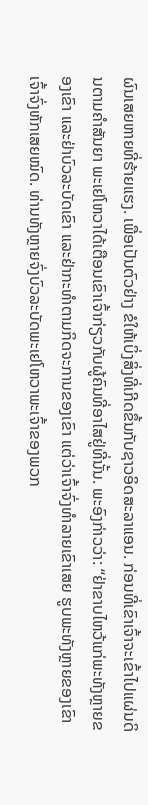ຜົນເສຍຫາຍທີ່ຮ້າຍແຮງ. ເພື່ອເປັນຕົວຢ່າງ ຂໍໃຫ້ເບິ່ງສິ່ງທີ່ເກີດຂຶ້ນກັບຊາວອິດສະລາແອນ. ກ່ອນທີ່ເຂົາເຈົ້າຈະເຂົ້າໄປແຜ່ນດິນຕາມຄຳສັນຍາ ພະເຢໂຫວາໄດ້ເຕືອນເຂົາເຈົ້າກ່ຽວກັບຜູ້ຄົນທີ່ອາໄສຢູ່ທີ່ນັ້ນ. ພະອົງກ່າວວ່າ: “ຢ່າຂາບໄຫວ້ແກ່ພະທັງຫຼາຍຂອງເຂົາ ແລະຢ່າບົວລະບັດເຂົາ ແລະຢ່າກະທຳຕາມກິດຈະການຂອງເຂົາ ແຕ່ວ່າເຈົ້າຈົ່ງທຳລາຍເຂົາເສຍ ຮູບພະທັງຫຼາຍຂອງເຂົາ ເຈົ້າຈົ່ງຫັກເສຍໝົດ. ທ່ານທັງຫຼາຍຈົ່ງບົວລະບັດພະເຢໂຫວາພະເຈົ້າຂອງພວກ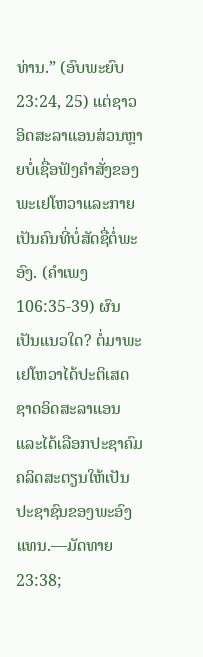ທ່ານ.” (ອົບພະຍົບ 23:24, 25) ແຕ່ຊາວອິດສະລາແອນສ່ວນຫຼາຍບໍ່ເຊື່ອຟັງຄຳສັ່ງຂອງພະເຢໂຫວາແລະກາຍເປັນຄົນທີ່ບໍ່ສັດຊື່ຕໍ່ພະອົງ. (ຄຳເພງ 106:35-39) ຜົນເປັນແນວໃດ? ຕໍ່ມາພະເຢໂຫວາໄດ້ປະຕິເສດຊາດອິດສະລາແອນແລະໄດ້ເລືອກປະຊາຄົມຄລິດສະຕຽນໃຫ້ເປັນປະຊາຊົນຂອງພະອົງແທນ.—ມັດທາຍ 23:38;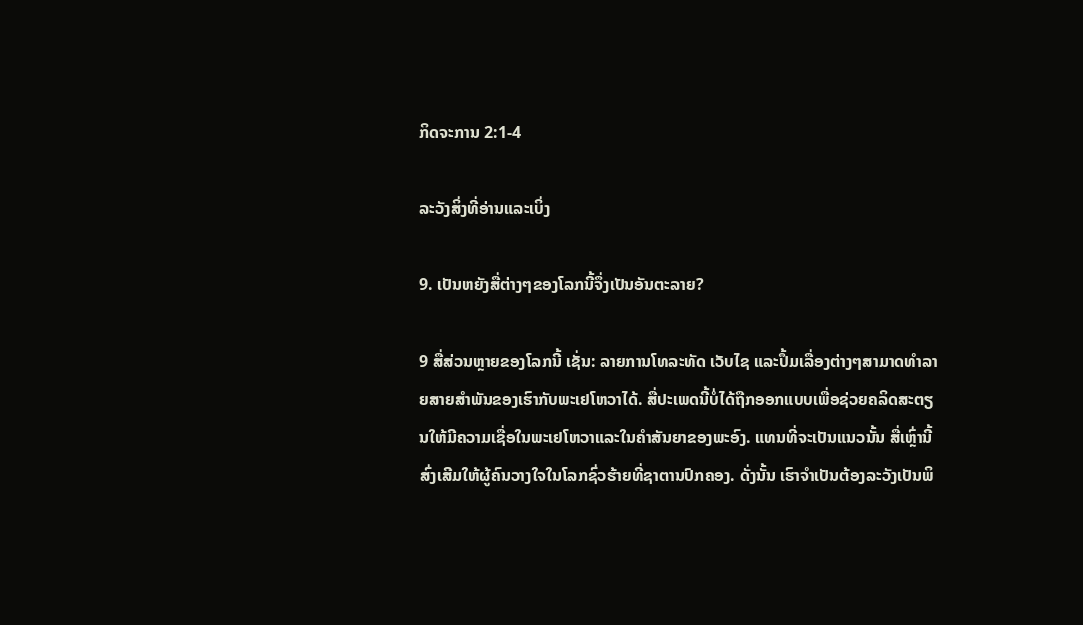ກິດຈະການ 2:1-4

ລະວັງສິ່ງທີ່ອ່ານແລະເບິ່ງ

9. ເປັນຫຍັງສື່ຕ່າງໆຂອງໂລກນີ້ຈຶ່ງເປັນອັນຕະລາຍ?

9 ສື່ສ່ວນຫຼາຍຂອງໂລກນີ້ ເຊັ່ນ: ລາຍການໂທລະທັດ ເວັບໄຊ ແລະປຶ້ມເລື່ອງຕ່າງໆສາມາດທຳລາຍສາຍສຳພັນຂອງເຮົາກັບພະເຢໂຫວາໄດ້. ສື່ປະເພດນີ້ບໍ່ໄດ້ຖືກອອກແບບເພື່ອຊ່ວຍຄລິດສະຕຽນໃຫ້ມີຄວາມເຊື່ອໃນພະເຢໂຫວາແລະໃນຄຳສັນຍາຂອງພະອົງ. ແທນທີ່ຈະເປັນແນວນັ້ນ ສື່ເຫຼົ່ານີ້ສົ່ງເສີມໃຫ້ຜູ້ຄົນວາງໃຈໃນໂລກຊົ່ວຮ້າຍທີ່ຊາຕານປົກຄອງ. ດັ່ງນັ້ນ ເຮົາຈຳເປັນຕ້ອງລະວັງເປັນພິ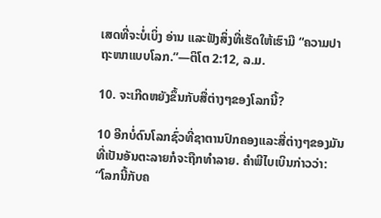ເສດທີ່ຈະບໍ່ເບິ່ງ ອ່ານ ແລະຟັງສິ່ງທີ່ເຮັດໃຫ້ເຮົາມີ “ຄວາມປາຖະໜາແບບໂລກ.”—ຕິໂຕ 2:12, ລ.ມ.

10. ຈະເກີດຫຍັງຂຶ້ນກັບສື່ຕ່າງໆຂອງໂລກນີ້?

10 ອີກບໍ່ດົນໂລກຊົ່ວທີ່ຊາຕານປົກຄອງແລະສື່ຕ່າງໆຂອງມັນທີ່ເປັນອັນຕະລາຍກໍຈະຖືກທຳລາຍ. ຄຳພີໄບເບິນກ່າວວ່າ: “ໂລກນີ້ກັບຄ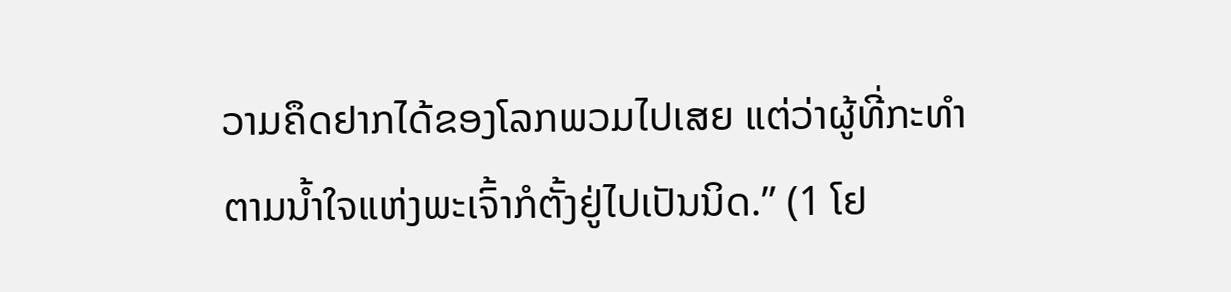ວາມຄຶດຢາກໄດ້ຂອງໂລກພວມໄປເສຍ ແຕ່ວ່າຜູ້ທີ່ກະທຳຕາມນໍ້າໃຈແຫ່ງພະເຈົ້າກໍຕັ້ງຢູ່ໄປເປັນນິດ.” (1 ໂຢ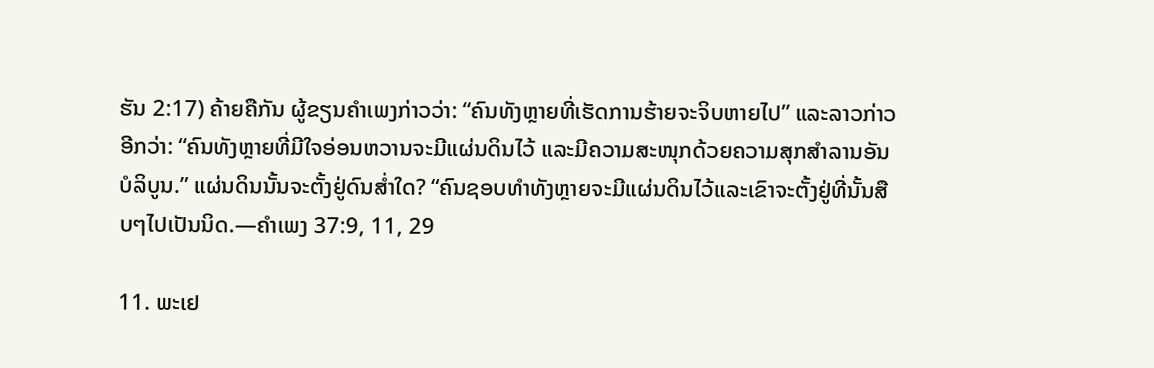ຮັນ 2:17) ຄ້າຍຄືກັນ ຜູ້ຂຽນຄຳເພງກ່າວວ່າ: “ຄົນທັງຫຼາຍທີ່ເຮັດການຮ້າຍຈະຈິບຫາຍໄປ” ແລະລາວກ່າວອີກວ່າ: “ຄົນທັງຫຼາຍທີ່ມີໃຈອ່ອນຫວານຈະມີແຜ່ນດິນໄວ້ ແລະມີຄວາມສະໜຸກດ້ວຍຄວາມສຸກສຳລານອັນບໍລິບູນ.” ແຜ່ນດິນນັ້ນຈະຕັ້ງຢູ່ດົນສໍ່າໃດ? “ຄົນຊອບທຳທັງຫຼາຍຈະມີແຜ່ນດິນໄວ້ແລະເຂົາຈະຕັ້ງຢູ່ທີ່ນັ້ນສືບໆໄປເປັນນິດ.—ຄຳເພງ 37:9, 11, 29

11. ພະເຢ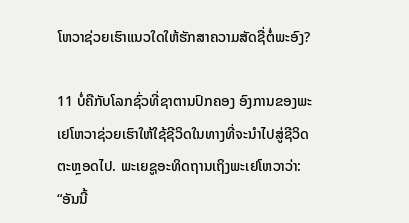ໂຫວາຊ່ວຍເຮົາແນວໃດໃຫ້ຮັກສາຄວາມສັດຊື່ຕໍ່ພະອົງ?

11 ບໍ່ຄືກັບໂລກຊົ່ວທີ່ຊາຕານປົກຄອງ ອົງການຂອງພະເຢໂຫວາຊ່ວຍເຮົາໃຫ້ໃຊ້ຊີວິດໃນທາງທີ່ຈະນຳໄປສູ່ຊີວິດຕະຫຼອດໄປ. ພະເຍຊູອະທິດຖານເຖິງພະເຢໂຫວາວ່າ: “ອັນນີ້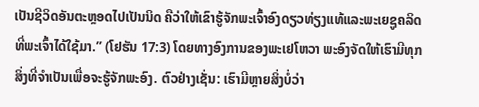ເປັນຊີວິດອັນຕະຫຼອດໄປເປັນນິດ ຄືວ່າໃຫ້ເຂົາຮູ້ຈັກພະເຈົ້າອົງດຽວທ່ຽງແທ້ແລະພະເຍຊູຄລິດທີ່ພະເຈົ້າໄດ້ໃຊ້ມາ.” (ໂຢຮັນ 17:3) ໂດຍທາງອົງການຂອງພະເຢໂຫວາ ພະອົງຈັດໃຫ້ເຮົາມີທຸກສິ່ງທີ່ຈຳເປັນເພື່ອຈະຮູ້ຈັກພະອົງ. ຕົວຢ່າງເຊັ່ນ: ເຮົາມີຫຼາຍສິ່ງບໍ່ວ່າ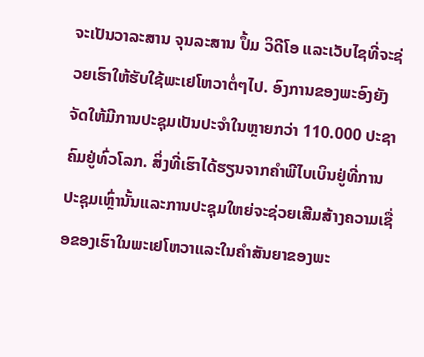ຈະເປັນວາລະສານ ຈຸນລະສານ ປຶ້ມ ວິດີໂອ ແລະເວັບໄຊທີ່ຈະຊ່ວຍເຮົາໃຫ້ຮັບໃຊ້ພະເຢໂຫວາຕໍ່ໆໄປ. ອົງການຂອງພະອົງຍັງຈັດໃຫ້ມີການປະຊຸມເປັນປະຈຳໃນຫຼາຍກວ່າ 110.000 ປະຊາຄົມຢູ່ທົ່ວໂລກ. ສິ່ງທີ່ເຮົາໄດ້ຮຽນຈາກຄຳພີໄບເບິນຢູ່ທີ່ການປະຊຸມເຫຼົ່ານັ້ນແລະການປະຊຸມໃຫຍ່ຈະຊ່ວຍເສີມສ້າງຄວາມເຊື່ອຂອງເຮົາໃນພະເຢໂຫວາແລະໃນຄຳສັນຍາຂອງພະ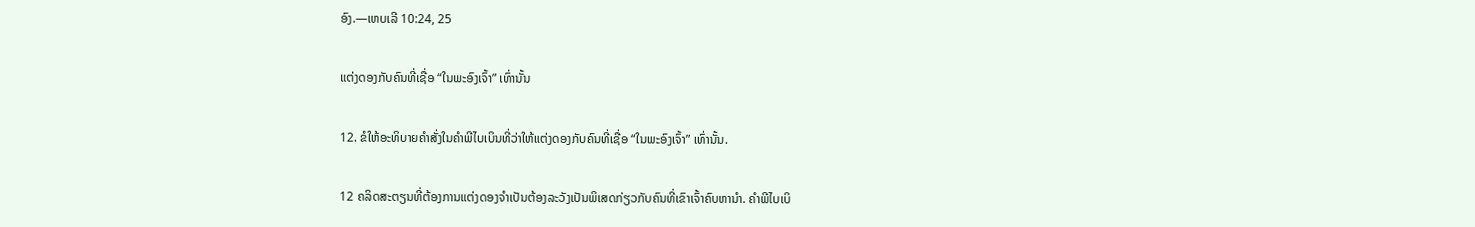ອົງ.—ເຫບເລີ 10:24, 25

ແຕ່ງດອງກັບຄົນທີ່ເຊື່ອ “ໃນພະອົງເຈົ້າ” ເທົ່ານັ້ນ

12. ຂໍໃຫ້ອະທິບາຍຄຳສັ່ງໃນຄຳພີໄບເບິນທີ່ວ່າໃຫ້ແຕ່ງດອງກັບຄົນທີ່ເຊື່ອ “ໃນພະອົງເຈົ້າ” ເທົ່ານັ້ນ.

12 ຄລິດສະຕຽນທີ່ຕ້ອງການແຕ່ງດອງຈຳເປັນຕ້ອງລະວັງເປັນພິເສດກ່ຽວກັບຄົນທີ່ເຂົາເຈົ້າຄົບຫານຳ. ຄຳພີໄບເບິ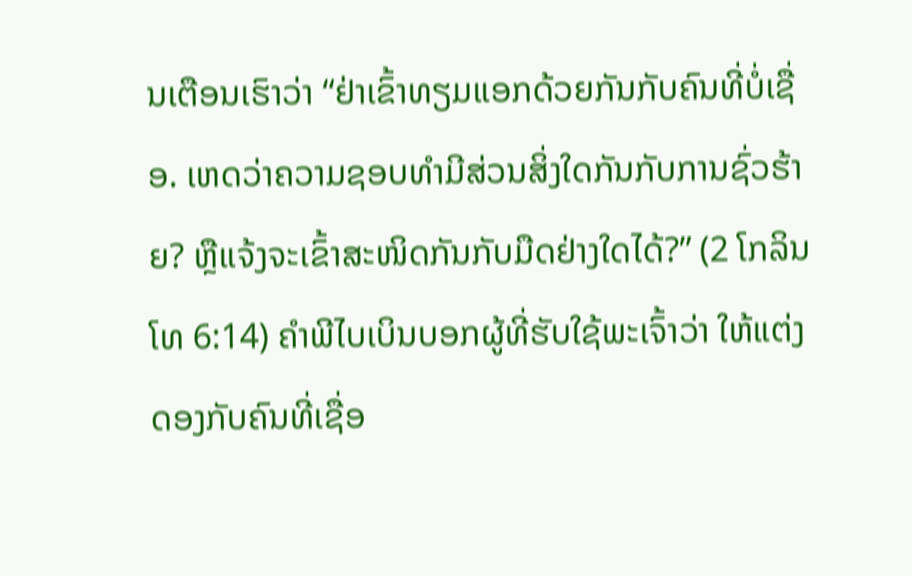ນເຕືອນເຮົາວ່າ “ຢ່າເຂົ້າທຽມແອກດ້ວຍກັນກັບຄົນທີ່ບໍ່ເຊື່ອ. ເຫດວ່າຄວາມຊອບທຳມີສ່ວນສິ່ງໃດກັນກັບການຊົ່ວຮ້າຍ? ຫຼືແຈ້ງຈະເຂົ້າສະໜິດກັນກັບມືດຢ່າງໃດໄດ້?” (2 ໂກລິນໂທ 6:14) ຄຳພີໄບເບິນບອກຜູ້ທີ່ຮັບໃຊ້ພະເຈົ້າວ່າ ໃຫ້ແຕ່ງດອງກັບຄົນທີ່ເຊື່ອ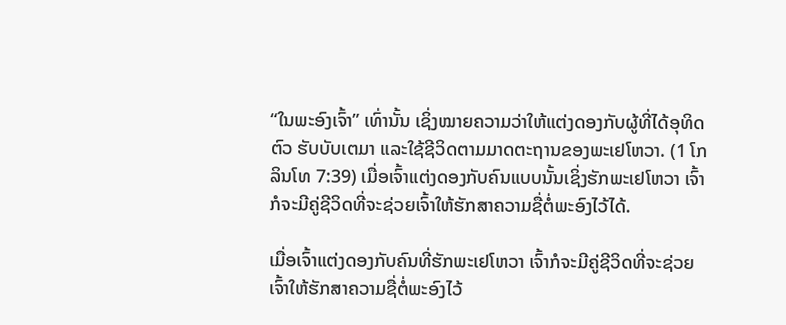“ໃນພະອົງເຈົ້າ” ເທົ່ານັ້ນ ເຊິ່ງໝາຍຄວາມວ່າໃຫ້ແຕ່ງດອງກັບຜູ້ທີ່ໄດ້ອຸທິດຕົວ ຮັບບັບເຕມາ ແລະໃຊ້ຊີວິດຕາມມາດຕະຖານຂອງພະເຢໂຫວາ. (1 ໂກລິນໂທ 7:39) ເມື່ອເຈົ້າແຕ່ງດອງກັບຄົນແບບນັ້ນເຊິ່ງຮັກພະເຢໂຫວາ ເຈົ້າກໍຈະມີຄູ່ຊີວິດທີ່ຈະຊ່ວຍເຈົ້າໃຫ້ຮັກສາຄວາມຊື່ຕໍ່ພະອົງໄວ້ໄດ້.

ເມື່ອເຈົ້າແຕ່ງດອງກັບຄົນທີ່ຮັກພະເຢໂຫວາ ເຈົ້າກໍຈະມີຄູ່ຊີວິດທີ່ຈະຊ່ວຍເຈົ້າໃຫ້ຮັກສາຄວາມຊື່ຕໍ່ພະອົງໄວ້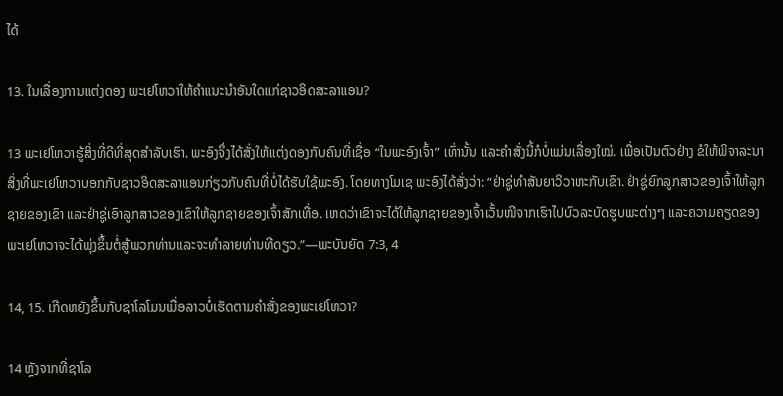ໄດ້

13. ໃນເລື່ອງການແຕ່ງດອງ ພະເຢໂຫວາໃຫ້ຄຳແນະນຳອັນໃດແກ່ຊາວອິດສະລາແອນ?

13 ພະເຢໂຫວາຮູ້ສິ່ງທີ່ດີທີ່ສຸດສຳລັບເຮົາ. ພະອົງຈຶ່ງໄດ້ສັ່ງໃຫ້ແຕ່ງດອງກັບຄົນທີ່ເຊື່ອ “ໃນພະອົງເຈົ້າ” ເທົ່ານັ້ນ ແລະຄຳສັ່ງນີ້ກໍບໍ່ແມ່ນເລື່ອງໃໝ່. ເພື່ອເປັນຕົວຢ່າງ ຂໍໃຫ້ພິຈາລະນາສິ່ງທີ່ພະເຢໂຫວາບອກກັບຊາວອິດສະລາແອນກ່ຽວກັບຄົນທີ່ບໍ່ໄດ້ຮັບໃຊ້ພະອົງ. ໂດຍທາງໂມເຊ ພະອົງໄດ້ສັ່ງວ່າ: “ຢ່າຊູ່ທຳສັນຍາວິວາຫະກັບເຂົາ. ຢ່າຊູ່ຍົກລູກສາວຂອງເຈົ້າໃຫ້ລູກຊາຍຂອງເຂົາ ແລະຢ່າຊູ່ເອົາລູກສາວຂອງເຂົາໃຫ້ລູກຊາຍຂອງເຈົ້າສັກເທື່ອ. ເຫດວ່າເຂົາຈະໄດ້ໃຫ້ລູກຊາຍຂອງເຈົ້າເວັ້ນໜີຈາກເຮົາໄປບົວລະບັດຮູບພະຕ່າງໆ ແລະຄວາມຄຽດຂອງພະເຢໂຫວາຈະໄດ້ພຸ່ງຂຶ້ນຕໍ່ສູ້ພວກທ່ານແລະຈະທຳລາຍທ່ານທີດຽວ.”—ພະບັນຍັດ 7:3, 4

14, 15. ເກີດຫຍັງຂຶ້ນກັບຊາໂລໂມນເມື່ອລາວບໍ່ເຮັດຕາມຄຳສັ່ງຂອງພະເຢໂຫວາ?

14 ຫຼັງຈາກທີ່ຊາໂລ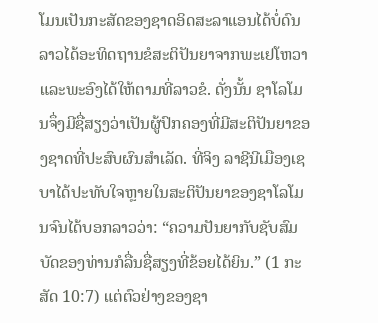ໂມນເປັນກະສັດຂອງຊາດອິດສະລາແອນໄດ້ບໍ່ດົນ ລາວໄດ້ອະທິດຖານຂໍສະຕິປັນຍາຈາກພະເຢໂຫວາແລະພະອົງໄດ້ໃຫ້ຕາມທີ່ລາວຂໍ. ດັ່ງນັ້ນ ຊາໂລໂມນຈຶ່ງມີຊື່ສຽງວ່າເປັນຜູ້ປົກຄອງທີ່ມີສະຕິປັນຍາຂອງຊາດທີ່ປະສົບຜົນສຳເລັດ. ທີ່ຈິງ ລາຊີນີເມືອງເຊບາໄດ້ປະທັບໃຈຫຼາຍໃນສະຕິປັນຍາຂອງຊາໂລໂມນຈົນໄດ້ບອກລາວວ່າ: “ຄວາມປັນຍາກັບຊັບສົມບັດຂອງທ່ານກໍລື່ນຊື່ສຽງທີ່ຂ້ອຍໄດ້ຍິນ.” (1 ກະສັດ 10:7) ແຕ່ຕົວຢ່າງຂອງຊາ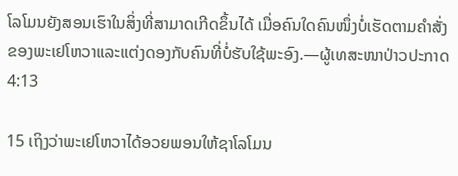ໂລໂມນຍັງສອນເຮົາໃນສິ່ງທີ່ສາມາດເກີດຂຶ້ນໄດ້ ເມື່ອຄົນໃດຄົນໜຶ່ງບໍ່ເຮັດຕາມຄຳສັ່ງຂອງພະເຢໂຫວາແລະແຕ່ງດອງກັບຄົນທີ່ບໍ່ຮັບໃຊ້ພະອົງ.—ຜູ້ເທສະໜາປ່າວປະກາດ 4:13

15 ເຖິງວ່າພະເຢໂຫວາໄດ້ອວຍພອນໃຫ້ຊາໂລໂມນ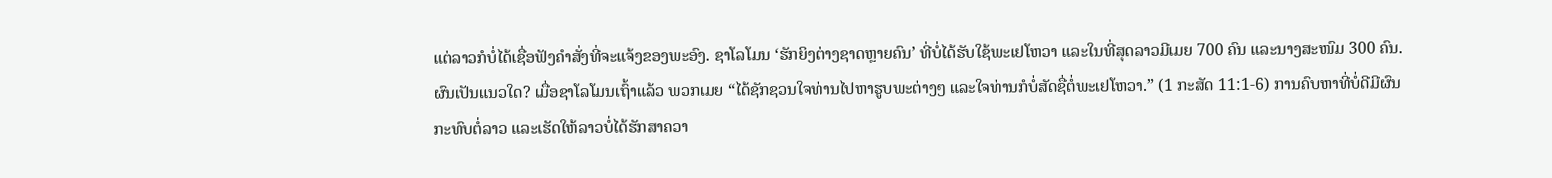ແຕ່ລາວກໍບໍ່ໄດ້ເຊື່ອຟັງຄຳສັ່ງທີ່ຈະແຈ້ງຂອງພະອົງ. ຊາໂລໂມນ ‘ຮັກຍິງຕ່າງຊາດຫຼາຍຄົນ’ ທີ່ບໍ່ໄດ້ຮັບໃຊ້ພະເຢໂຫວາ ແລະໃນທີ່ສຸດລາວມີເມຍ 700 ຄົນ ແລະນາງສະໜົມ 300 ຄົນ. ຜົນເປັນແນວໃດ? ເມື່ອຊາໂລໂມນເຖົ້າແລ້ວ ພວກເມຍ “ໄດ້ຊັກຊວນໃຈທ່ານໄປຫາຮູບພະຕ່າງໆ ແລະໃຈທ່ານກໍບໍ່ສັດຊື່ຕໍ່ພະເຢໂຫວາ.” (1 ກະສັດ 11:1-6) ການຄົບຫາທີ່ບໍ່ດີມີຜົນກະທົບຕໍ່ລາວ ແລະເຮັດໃຫ້ລາວບໍ່ໄດ້ຮັກສາຄວາ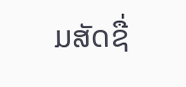ມສັດຊື່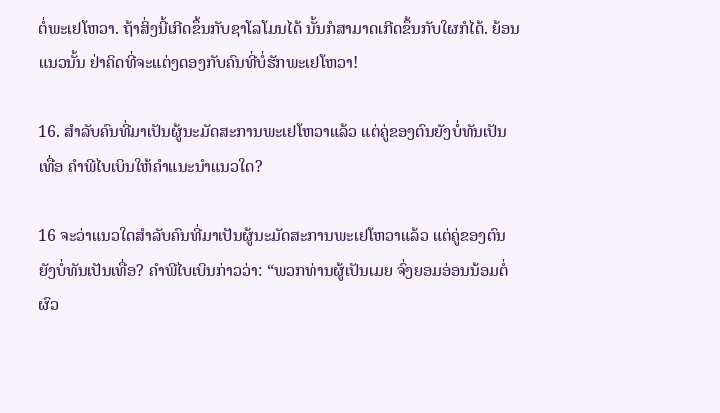ຕໍ່ພະເຢໂຫວາ. ຖ້າສິ່ງນີ້ເກີດຂຶ້ນກັບຊາໂລໂມນໄດ້ ນັ້ນກໍສາມາດເກີດຂຶ້ນກັບໃຜກໍໄດ້. ຍ້ອນແນວນັ້ນ ຢ່າຄິດທີ່ຈະແຕ່ງດອງກັບຄົນທີ່ບໍ່ຮັກພະເຢໂຫວາ!

16. ສຳລັບຄົນທີ່ມາເປັນຜູ້ນະມັດສະການພະເຢໂຫວາແລ້ວ ແຕ່ຄູ່ຂອງຕົນຍັງບໍ່ທັນເປັນເທື່ອ ຄຳພີໄບເບິນໃຫ້ຄຳແນະນຳແນວໃດ?

16 ຈະວ່າແນວໃດສຳລັບຄົນທີ່ມາເປັນຜູ້ນະມັດສະການພະເຢໂຫວາແລ້ວ ແຕ່ຄູ່ຂອງຕົນຍັງບໍ່ທັນເປັນເທື່ອ? ຄຳພີໄບເບິນກ່າວວ່າ: “ພວກທ່ານຜູ້ເປັນເມຍ ຈົ່ງຍອມອ່ອນນ້ອມຕໍ່ຜົວ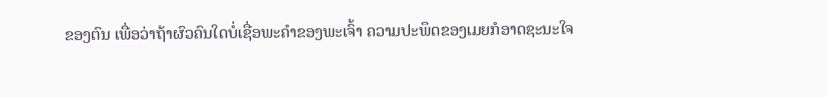ຂອງຕົນ ເພື່ອວ່າຖ້າຜົວຄົນໃດບໍ່ເຊື່ອພະຄຳຂອງພະເຈົ້າ ຄວາມປະພຶດຂອງເມຍກໍອາດຊະນະໃຈ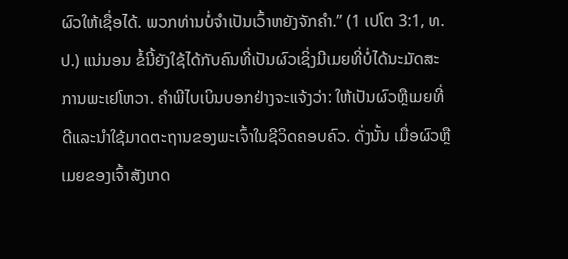ຜົວໃຫ້ເຊື່ອໄດ້. ພວກທ່ານບໍ່ຈຳເປັນເວົ້າຫຍັງຈັກຄຳ.” (1 ເປໂຕ 3:1, ທ.ປ.) ແນ່ນອນ ຂໍ້ນີ້ຍັງໃຊ້ໄດ້ກັບຄົນທີ່ເປັນຜົວເຊິ່ງມີເມຍທີ່ບໍ່ໄດ້ນະມັດສະການພະເຢໂຫວາ. ຄຳພີໄບເບິນບອກຢ່າງຈະແຈ້ງວ່າ: ໃຫ້ເປັນຜົວຫຼືເມຍທີ່ດີແລະນຳໃຊ້ມາດຕະຖານຂອງພະເຈົ້າໃນຊີວິດຄອບຄົວ. ດັ່ງນັ້ນ ເມື່ອຜົວຫຼືເມຍຂອງເຈົ້າສັງເກດ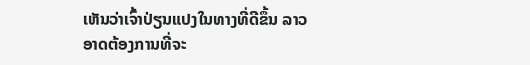ເຫັນວ່າເຈົ້າປ່ຽນແປງໃນທາງທີ່ດີຂຶ້ນ ລາວອາດຕ້ອງການທີ່ຈະ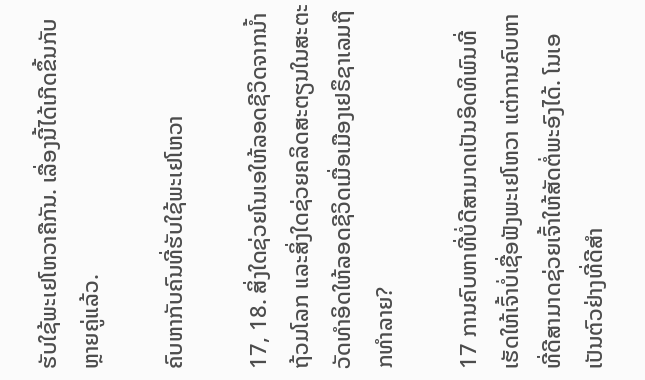ຮັບໃຊ້ພະເຢໂຫວາຄືກັນ. ເລື່ອງນີ້ໄດ້ເກີດຂຶ້ນກັບຫຼາຍຄູ່ແລ້ວ.

ຄົບຫາກັບຄົນທີ່ຮັບໃຊ້ພະເຢໂຫວາ

17, 18. ສິ່ງໃດຊ່ວຍໂນເອໃຫ້ລອດຊີວິດຈາກນໍ້າຖ້ວມໂລກ ແລະສິ່ງໃດຊ່ວຍຄລິດສະຕຽນໃນສະຕະວັດທຳອິດໃຫ້ລອດຊີວິດເມື່ອເມືອງເຢຣຶຊາເລມຖືກທຳລາຍ?

17 ການຄົບຫາທີ່ບໍ່ດີສາມາດເປັນອິດທິພົນທີ່ເຮັດໃຫ້ເຈົ້າບໍ່ເຊື່ອຟັງພະເຢໂຫວາ ແຕ່ການຄົບຫາທີ່ດີສາມາດຊ່ວຍເຈົ້າໃຫ້ສັດຕໍ່ພະອົງໄດ້. ໂນເອເປັນຕົວຢ່າງທີ່ດີສຳ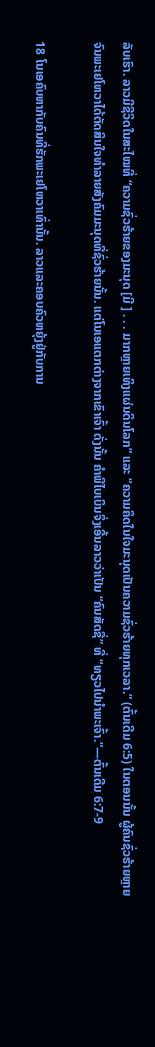ລັບເຮົາ. ລາວມີຊີວິດໃນສະໄໝທີ່ “ຄວາມຊົ່ວຮ້າຍຂອງມະນຸດ [ມີ ] . . . ມາກຫຼາຍເທິງແຜ່ນດິນໂລກ” ແລະ “ຄວາມຄຶດໃນໃຈມະນຸດເປັນຄວາມຊົ່ວຮ້າຍທຸກເວລາ.” (ຕົ້ນເດີມ 6:5) ໃນຕອນນັ້ນ ຜູ້ຄົນຊົ່ວຮ້າຍຫຼາຍຈົນພະເຢໂຫວາໄດ້ຕັດສິນໃຈທຳລາຍສັງຄົມມະນຸດທີ່ຊົ່ວຮ້າຍນັ້ນ. ແຕ່ໂນເອແຕກຕ່າງຈາກເຂົາເຈົ້າ ດັ່ງນັ້ນ ຄຳພີໄບເບິນຈຶ່ງເອີ້ນລາວວ່າເປັນ “ຄົນສັດຊື່” ທີ່ “ທຽວໄປນຳພະເຈົ້າ.”—ຕົ້ນເດີມ 6:7-9

18 ໂນເອຄົບຫາກັບຄົນທີ່ຮັກພະເຢໂຫວາເທົ່ານັ້ນ. ລາວແລະຄອບຄົວຫຍຸ້ງຢູ່ກັບການ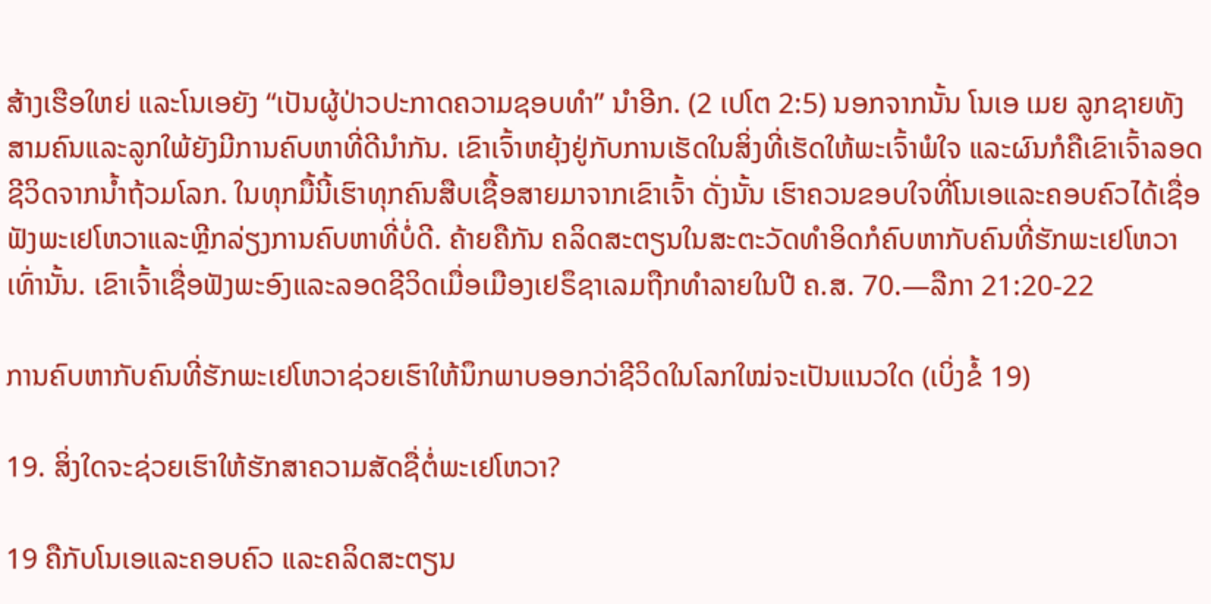ສ້າງເຮືອໃຫຍ່ ແລະໂນເອຍັງ “ເປັນຜູ້ປ່າວປະກາດຄວາມຊອບທຳ” ນຳອີກ. (2 ເປໂຕ 2:5) ນອກຈາກນັ້ນ ໂນເອ ເມຍ ລູກຊາຍທັງສາມຄົນແລະລູກໃພ້ຍັງມີການຄົບຫາທີ່ດີນຳກັນ. ເຂົາເຈົ້າຫຍຸ້ງຢູ່ກັບການເຮັດໃນສິ່ງທີ່ເຮັດໃຫ້ພະເຈົ້າພໍໃຈ ແລະຜົນກໍຄືເຂົາເຈົ້າລອດຊີວິດຈາກນໍ້າຖ້ວມໂລກ. ໃນທຸກມື້ນີ້ເຮົາທຸກຄົນສືບເຊື້ອສາຍມາຈາກເຂົາເຈົ້າ ດັ່ງນັ້ນ ເຮົາຄວນຂອບໃຈທີ່ໂນເອແລະຄອບຄົວໄດ້ເຊື່ອຟັງພະເຢໂຫວາແລະຫຼີກລ່ຽງການຄົບຫາທີ່ບໍ່ດີ. ຄ້າຍຄືກັນ ຄລິດສະຕຽນໃນສະຕະວັດທຳອິດກໍຄົບຫາກັບຄົນທີ່ຮັກພະເຢໂຫວາເທົ່ານັ້ນ. ເຂົາເຈົ້າເຊື່ອຟັງພະອົງແລະລອດຊີວິດເມື່ອເມືອງເຢຣຶຊາເລມຖືກທຳລາຍໃນປີ ຄ.ສ. 70.—ລືກາ 21:20-22

ການຄົບຫາກັບຄົນທີ່ຮັກພະເຢໂຫວາຊ່ວຍເຮົາໃຫ້ນຶກພາບອອກວ່າຊີວິດໃນໂລກໃໝ່ຈະເປັນແນວໃດ (ເບິ່ງຂໍ້ 19)

19. ສິ່ງໃດຈະຊ່ວຍເຮົາໃຫ້ຮັກສາຄວາມສັດຊື່ຕໍ່ພະເຢໂຫວາ?

19 ຄືກັບໂນເອແລະຄອບຄົວ ແລະຄລິດສະຕຽນ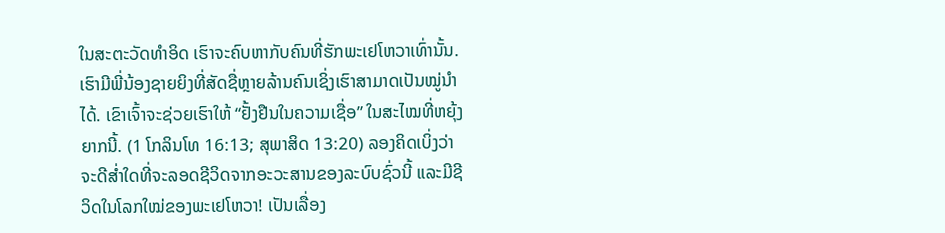ໃນສະຕະວັດທຳອິດ ເຮົາຈະຄົບຫາກັບຄົນທີ່ຮັກພະເຢໂຫວາເທົ່ານັ້ນ. ເຮົາມີພີ່ນ້ອງຊາຍຍິງທີ່ສັດຊື່ຫຼາຍລ້ານຄົນເຊິ່ງເຮົາສາມາດເປັນໝູ່ນຳໄດ້. ເຂົາເຈົ້າຈະຊ່ວຍເຮົາໃຫ້ “ຢັ້ງຢືນໃນຄວາມເຊື່ອ” ໃນສະໄໝທີ່ຫຍຸ້ງຍາກນີ້. (1 ໂກລິນໂທ 16:13; ສຸພາສິດ 13:20) ລອງຄິດເບິ່ງວ່າຈະດີສໍ່າໃດທີ່ຈະລອດຊີວິດຈາກອະວະສານຂອງລະບົບຊົ່ວນີ້ ແລະມີຊີວິດໃນໂລກໃໝ່ຂອງພະເຢໂຫວາ! ເປັນເລື່ອງ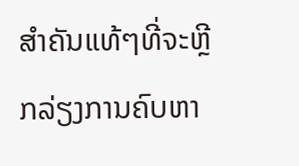ສຳຄັນແທ້ໆທີ່ຈະຫຼີກລ່ຽງການຄົບຫາ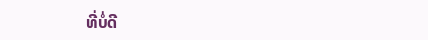ທີ່ບໍ່ດີ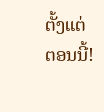ຕັ້ງແຕ່ຕອນນີ້!